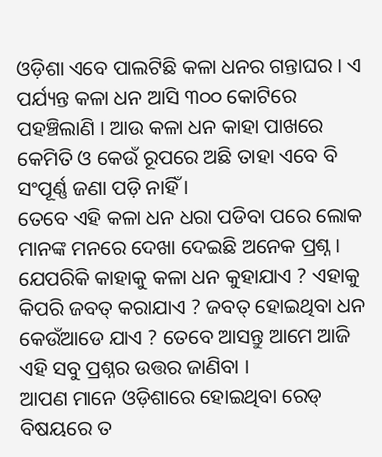ଓଡ଼ିଶା ଏବେ ପାଲଟିଛି କଳା ଧନର ଗନ୍ତାଘର । ଏ ପର୍ଯ୍ୟନ୍ତ କଳା ଧନ ଆସି ୩୦୦ କୋଟିରେ ପହଞ୍ଚିଲାଣି । ଆଉ କଳା ଧନ କାହା ପାଖରେ କେମିତି ଓ କେଉଁ ରୂପରେ ଅଛି ତାହା ଏବେ ବି ସଂପୂର୍ଣ୍ଣ ଜଣା ପଡ଼ି ନାହିଁ ।
ତେବେ ଏହି କଳା ଧନ ଧରା ପଡିବା ପରେ ଲୋକ ମାନଙ୍କ ମନରେ ଦେଖା ଦେଇଛି ଅନେକ ପ୍ରଶ୍ନ । ଯେପରିକି କାହାକୁ କଳା ଧନ କୁହାଯାଏ ? ଏହାକୁ କିପରି ଜବତ୍ କରାଯାଏ ? ଜବତ୍ ହୋଇଥିବା ଧନ କେଉଁଆଡେ ଯାଏ ? ତେବେ ଆସନ୍ତୁ ଆମେ ଆଜି ଏହି ସବୁ ପ୍ରଶ୍ନର ଉତ୍ତର ଜାଣିବା ।
ଆପଣ ମାନେ ଓଡ଼ିଶାରେ ହୋଇଥିବା ରେଡ୍ ବିଷୟରେ ତ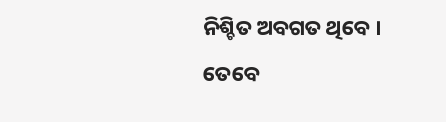ନିଶ୍ଚିତ ଅବଗତ ଥିବେ । ତେବେ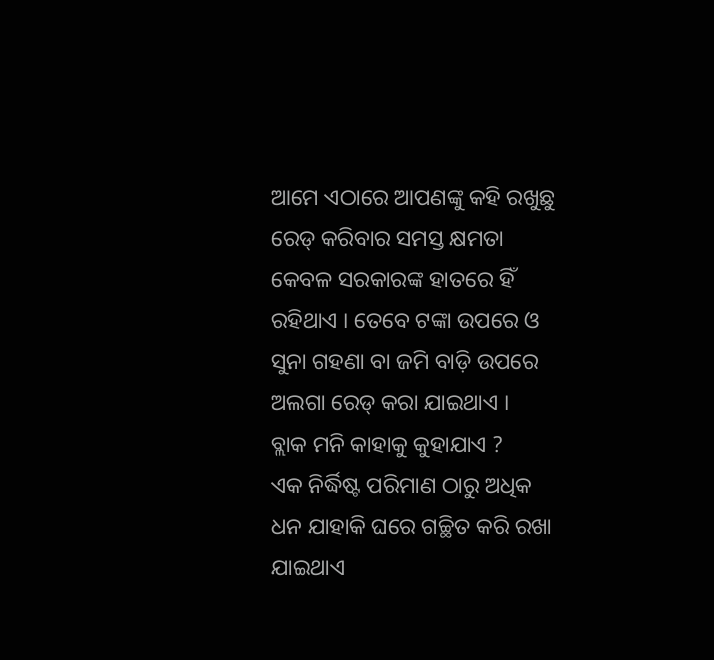ଆମେ ଏଠାରେ ଆପଣଙ୍କୁ କହି ରଖୁଛୁ ରେଡ୍ କରିବାର ସମସ୍ତ କ୍ଷମତା କେବଳ ସରକାରଙ୍କ ହାତରେ ହିଁ ରହିଥାଏ । ତେବେ ଟଙ୍କା ଉପରେ ଓ ସୁନା ଗହଣା ବା ଜମି ବାଡ଼ି ଉପରେ ଅଲଗା ରେଡ୍ କରା ଯାଇଥାଏ ।
ବ୍ଲାକ ମନି କାହାକୁ କୁହାଯାଏ ?
ଏକ ନିର୍ଦ୍ଧିଷ୍ଟ ପରିମାଣ ଠାରୁ ଅଧିକ ଧନ ଯାହାକି ଘରେ ଗଚ୍ଛିତ କରି ରଖା ଯାଇଥାଏ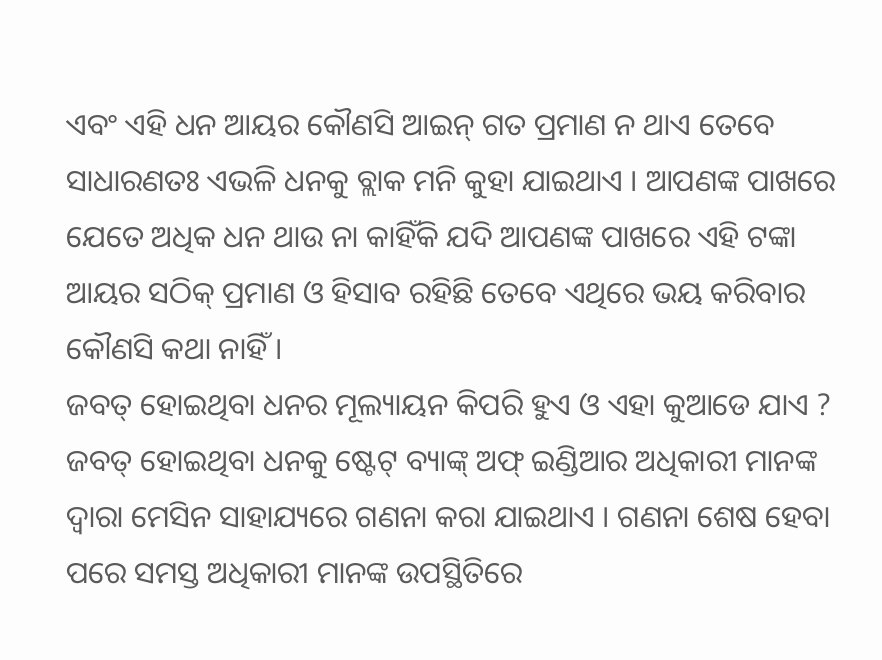ଏବଂ ଏହି ଧନ ଆୟର କୌଣସି ଆଇନ୍ ଗତ ପ୍ରମାଣ ନ ଥାଏ ତେବେ ସାଧାରଣତଃ ଏଭଳି ଧନକୁ ବ୍ଲାକ ମନି କୁହା ଯାଇଥାଏ । ଆପଣଙ୍କ ପାଖରେ ଯେତେ ଅଧିକ ଧନ ଥାଉ ନା କାହିଁକି ଯଦି ଆପଣଙ୍କ ପାଖରେ ଏହି ଟଙ୍କା ଆୟର ସଠିକ୍ ପ୍ରମାଣ ଓ ହିସାବ ରହିଛି ତେବେ ଏଥିରେ ଭୟ କରିବାର କୌଣସି କଥା ନାହିଁ ।
ଜବତ୍ ହୋଇଥିବା ଧନର ମୂଲ୍ୟାୟନ କିପରି ହୁଏ ଓ ଏହା କୁଆଡେ ଯାଏ ?
ଜବତ୍ ହୋଇଥିବା ଧନକୁ ଷ୍ଟେଟ୍ ବ୍ୟାଙ୍କ୍ ଅଫ୍ ଇଣ୍ଡିଆର ଅଧିକାରୀ ମାନଙ୍କ ଦ୍ଵାରା ମେସିନ ସାହାଯ୍ୟରେ ଗଣନା କରା ଯାଇଥାଏ । ଗଣନା ଶେଷ ହେବା ପରେ ସମସ୍ତ ଅଧିକାରୀ ମାନଙ୍କ ଉପସ୍ଥିତିରେ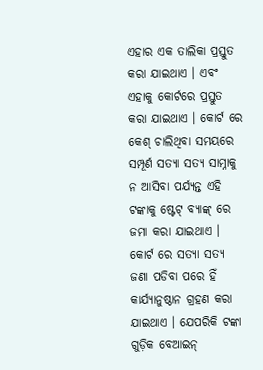ଏହାର ଏକ ତାଲିକା ପ୍ରସ୍ତୁତ କରା ଯାଇଥାଏ । ଏବଂ ଏହାକୁ କୋର୍ଟରେ ପ୍ରସ୍ତୁତ କରା ଯାଇଥାଏ । କୋର୍ଟ ରେ କେଶ୍ ଚାଲିଥିବା ସମୟରେ ସମ୍ପୂର୍ଣ ସତ୍ୟା ସତ୍ୟ ସାମ୍ନାକୁ ନ ଆସିବା ପର୍ଯ୍ୟନ୍ତ ଏହି ଟଙ୍କାକୁ ଷ୍ଟେଟ୍ ବ୍ୟାଙ୍କ୍ ରେ ଜମା କରା ଯାଇଥାଏ । କୋର୍ଟ ରେ ସତ୍ୟା ସତ୍ୟ ଜଣା ପଡିବା ପରେ ହିଁ କାର୍ଯ୍ୟାନୁଷ୍ଠାନ ଗ୍ରହଣ କରା ଯାଇଥାଏ । ଯେପରିକି ଟଙ୍କା ଗୁଡ଼ିକ ବେଆଇନ୍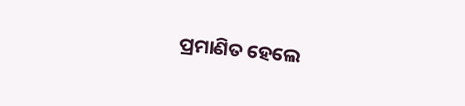ପ୍ରମାଣିତ ହେଲେ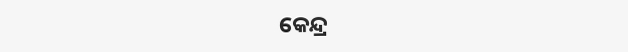କେନ୍ଦ୍ର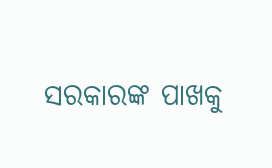ସରକାରଙ୍କ ପାଖକୁ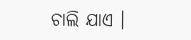ଚାଲି ଯାଏ ।